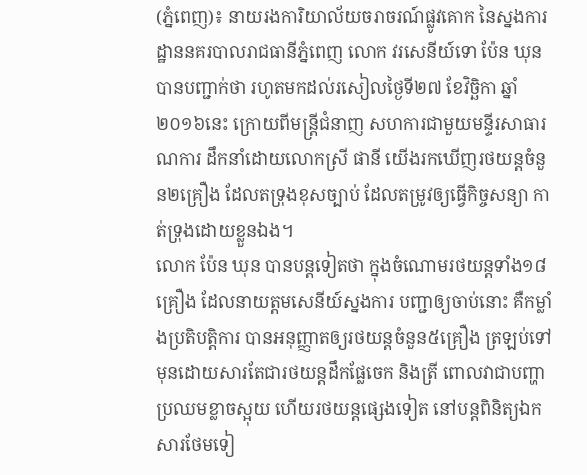(ភ្នំពេញ)៖ នាយរងការិយាល័យចរាចរណ៍ផ្លូវគោក នៃស្នងការដ្ឋាននគរបាលរាជធានីភ្នំពេញ លោក វរសេនីយ៍ទោ ប៉ែន ឃុន បានបញ្ជាក់ថា រហូតមកដល់រសៀលថ្ងៃទី២៧ ខែវិច្ឆិកា ឆ្នាំ២០១៦នេះ ក្រោយពីមន្រ្តីជំនាញ សហការជាមួយមន្ទីរសាធារណការ ដឹកនាំដោយលោកស្រី ផានី យើងរកឃើញរថយន្តចំនួន២គ្រឿង ដែលតទ្រុងខុសច្បាប់ ដែលតម្រូវឲ្យធ្វើកិច្ចសន្យា កាត់ទ្រុងដោយខ្លួនឯង។
លោក ប៉ែន ឃុន បានបន្តទៀតថា ក្នុងចំណោមរថយន្តទាំង១៨គ្រឿង ដែលនាយត្តមសេនីយ៍ស្នងការ បញ្ជាឲ្យចាប់នោះ គឺកម្លាំងប្រតិបត្តិការ បានអនុញ្ញាតឲ្យរថយន្តចំនួន៥គ្រឿង ត្រឡប់ទៅមុនដោយសារតែជារថយន្តដឹកផ្លែចេក និងត្រី ពោលវាជាបញ្ហាប្រឈមខ្លាចស្អុយ ហើយរថយន្តផ្សេងទៀត នៅបន្តពិនិត្យឯកសារថែមទៀ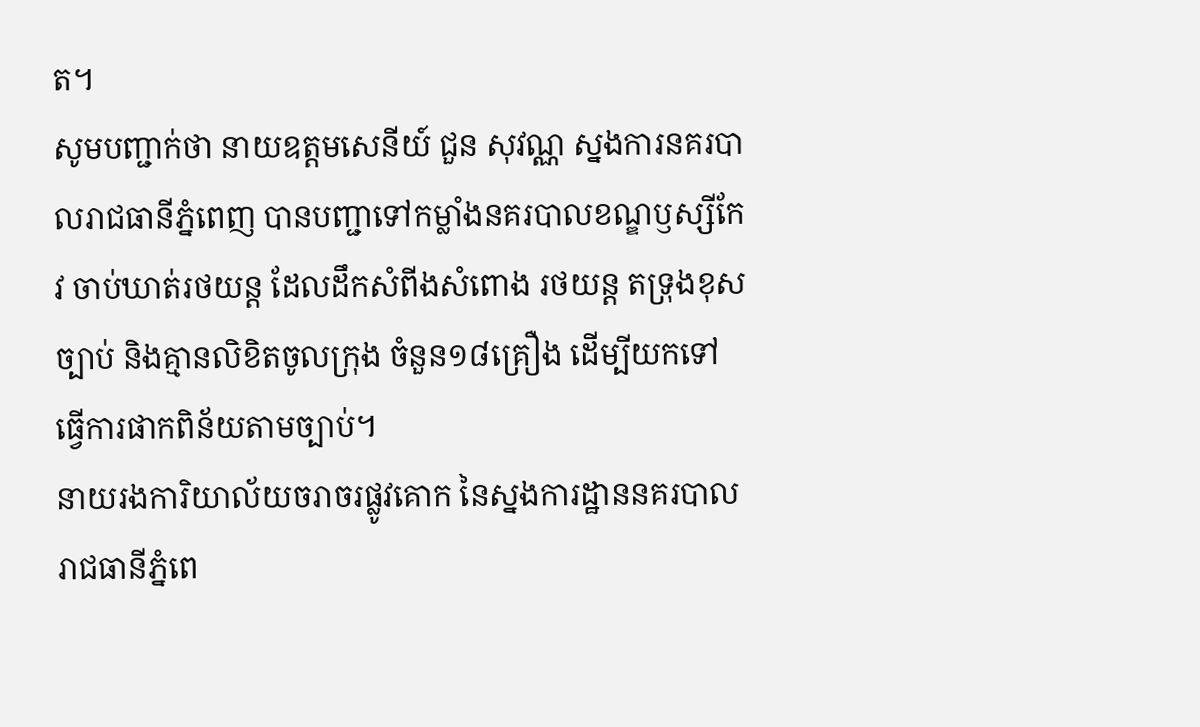ត។
សូមបញ្ជាក់ថា នាយឧត្តមសេនីយ៍ ជួន សុវណ្ណ ស្នងការនគរបាលរាជធានីភ្នំពេញ បានបញ្ជាទៅកម្លាំងនគរបាលខណ្ឌឫស្សីកែវ ចាប់ឃាត់រថយន្ត ដែលដឹកសំពីងសំពោង រថយន្ត តទ្រុងខុសច្បាប់ និងគ្មានលិខិតចូលក្រុង ចំនួន១៨គ្រឿង ដើម្បីយកទៅធ្វើការផាកពិន័យតាមច្បាប់។
នាយរងការិយាល័យចរាចរផ្លូវគោក នៃស្នងការដ្ឋាននគរបាលរាជធានីភ្នំពេ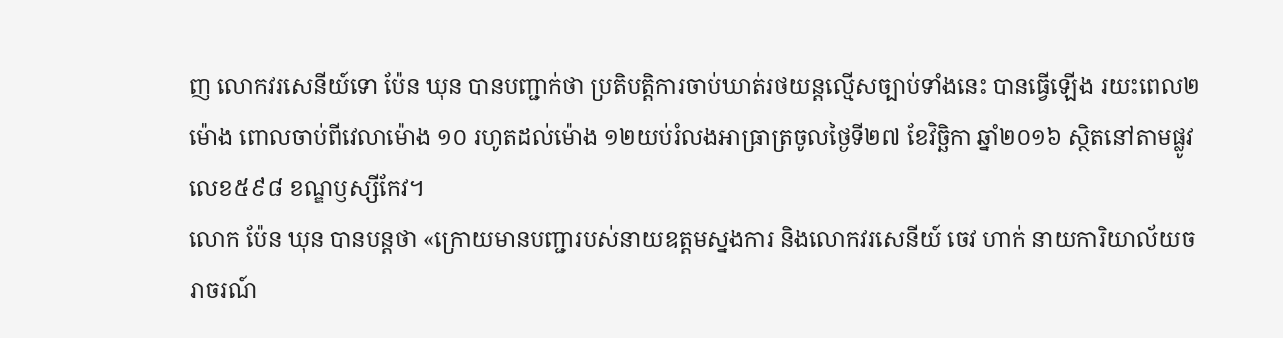ញ លោកវរសេនីយ៍ទោ ប៉ែន ឃុន បានបញ្ជាក់ថា ប្រតិបត្តិការចាប់ឃាត់រថយន្តល្មើសច្បាប់ទាំងនេះ បានធ្វើឡើង រយះពេល២ម៉ោង ពោលចាប់ពីវេលាម៉ោង ១០ រហូតដល់ម៉ោង ១២យប់រំលងអាធ្រាត្រចូលថ្ងៃទី២៧ ខែវិច្ឆិកា ឆ្នាំ២០១៦ ស្ថិតនៅតាមផ្លូវលេខ៥៩៨ ខណ្ឌឫស្សីកែវ។
លោក ប៉ែន ឃុន បានបន្តថា «ក្រោយមានបញ្ជារបស់នាយឧត្តមស្នងការ និងលោកវរសេនីយ៍ ចេវ ហាក់ នាយការិយាល័យចរាចរណ៍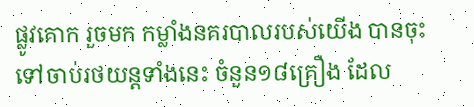ផ្លូវគោក រួចមក កម្លាំងនគរបាលរបស់យើង បានចុះទៅចាប់រថយន្តទាំងនេះ ចំនួន១៨គ្រឿង ដែល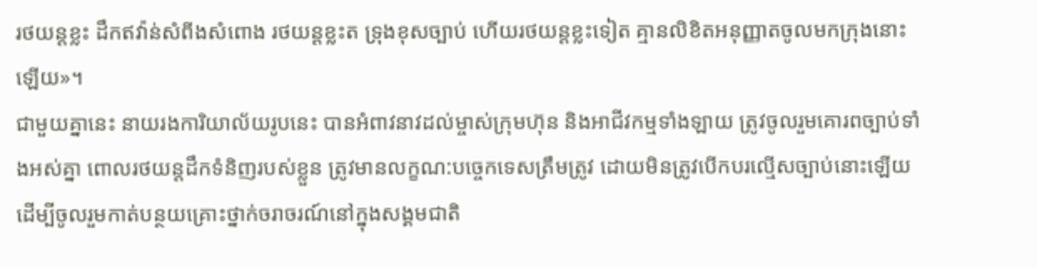រថយន្តខ្លះ ដឹកឥវ៉ាន់សំពីងសំពោង រថយន្តខ្លះត ទ្រុងខុសច្បាប់ ហើយរថយន្តខ្លះទៀត គ្មានលិខិតអនុញ្ញាតចូលមកក្រុងនោះឡើយ»។
ជាមួយគ្នានេះ នាយរងការិយាល័យរូបនេះ បានអំពាវនាវដល់ម្ចាស់ក្រុមហ៊ុន និងអាជីវកម្មទាំងឡាយ ត្រូវចូលរួមគោរពច្បាប់ទាំងអស់គ្នា ពោលរថយន្តដឹកទំនិញរបស់ខ្លួន ត្រូវមានលក្ខណ:បច្ចេកទេសត្រឹមត្រូវ ដោយមិនត្រូវបើកបរល្មើសច្បាប់នោះឡើយ ដើម្បីចូលរួមកាត់បន្ថយគ្រោះថ្នាក់ចរាចរណ៍នៅក្នុងសង្គមជាតិ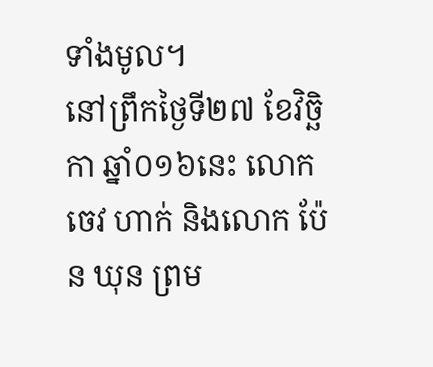ទាំងមូល។
នៅព្រឹកថ្ងៃទី២៧ ខែវិច្ឆិកា ឆ្នាំ០១៦នេះ លោក ចេវ ហាក់ និងលោក ប៉ែន ឃុន ព្រម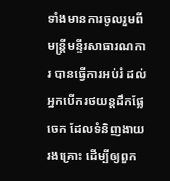ទាំងមានការចូលរួមពីមន្រ្តីមន្ទីរសាធារណការ បានធ្វើការអប់រំ ដល់អ្នកបើករថយន្តដឹកផ្លែចេក ដែលទំនិញងាយរងគ្រោះ ដើម្បីឲ្យពួក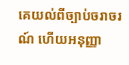គេយល់ពីច្បាប់ចរាចរណ៍ ហើយអនុញ្ញា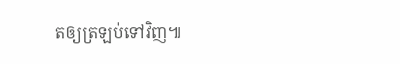តឲ្យត្រឡប់ទៅវិញ៕